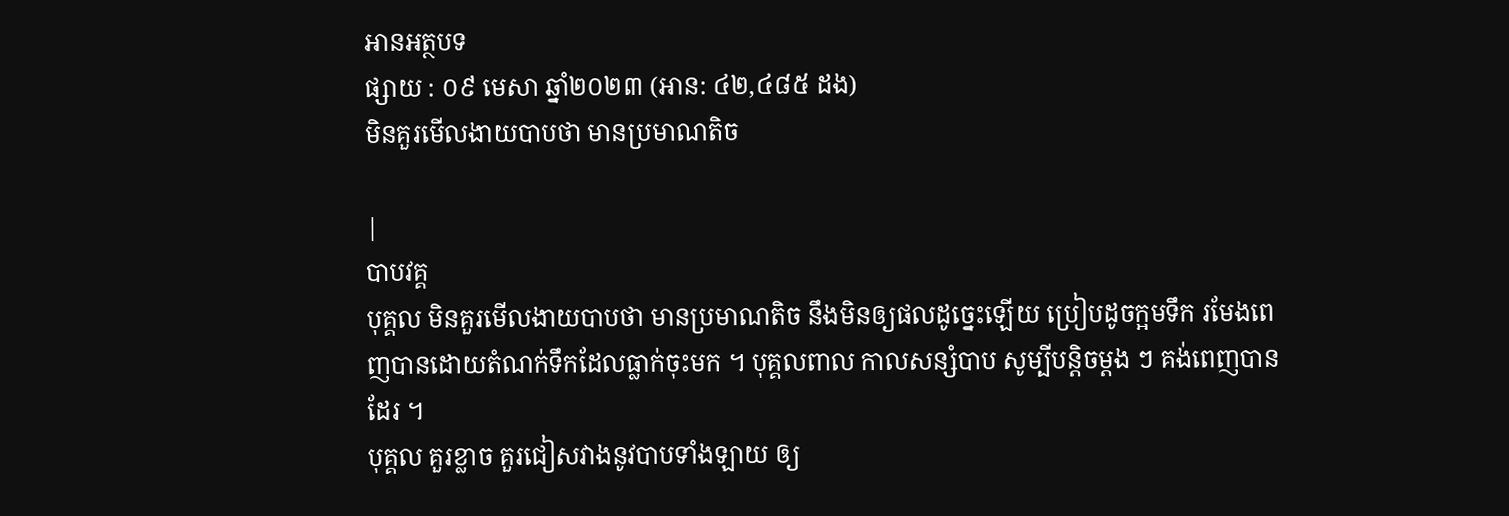អានអត្ថបទ
ផ្សាយ : ០៩ មេសា ឆ្នាំ២០២៣ (អាន: ៤២,៤៨៥ ដង)
មិនគួរមើលងាយបាបថា មានប្រមាណតិច

|
បាបវគ្គ
បុគ្គល មិនគួរមើលងាយបាបថា មានប្រមាណតិច នឹងមិនឲ្យផលដូច្នេះឡើយ ប្រៀបដូចក្អមទឹក រមែងពេញបានដោយតំណក់ទឹកដែលធ្លាក់ចុះមក ។ បុគ្គលពាល កាលសន្សំបាប សូម្បីបន្តិចម្តង ៗ គង់ពេញបានដែរ ។
បុគ្គល គួរខ្លាច គួរជៀសវាងនូវបាបទាំងឡាយ ឲ្យ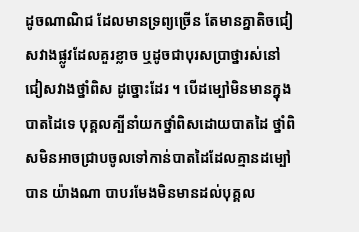ដូចណាណិជ ដែលមានទ្រព្យច្រើន តែមានគ្នាតិចជៀសវាងផ្លូវដែលគួរខ្លាច ឬដូចជាបុរសប្រាថ្នារស់នៅ ជៀសវាងថ្នាំពិស ដូច្នោះដែរ ។ បើដម្បៅមិនមានក្នុងបាតដៃទេ បុគ្គលគ្បីនាំយកថ្នាំពិសដោយបាតដៃ ថ្នាំពិសមិនអាចជ្រាបចូលទៅកាន់បាតដៃដែលគ្មានដម្បៅបាន យ៉ាងណា បាបរមែងមិនមានដល់បុគ្គល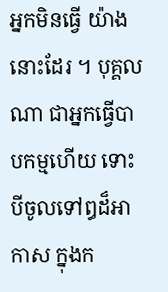អ្នកមិនធ្វើ យ៉ាងនោះដែរ ។ បុគ្គលណា ជាអ្នកធ្វើបាបកម្មហើយ ទោះបីចូលទៅឰដ៏អាកាស ក្នុងក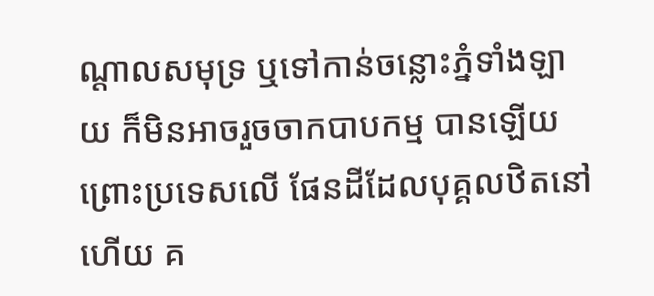ណ្តាលសមុទ្រ ឬទៅកាន់ចន្លោះភ្នំទាំងឡាយ ក៏មិនអាចរួចចាកបាបកម្ម បានឡើយ ព្រោះប្រទេសលើ ផែនដីដែលបុគ្គលឋិតនៅហើយ គ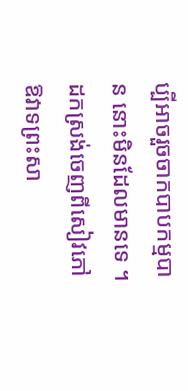ប្បីអាចរួចចាកបាបកម្មបាន នោះមិនដែលមានទេ ។ ដកស្រង់ចេញពីសៀវភៅ ឱវាទព្រះសា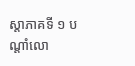ស្តាភាគទី ១ បណ្តាំលោ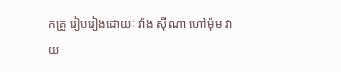កគ្រូ រៀបរៀងដោយៈ វ៉ាង ស៊ីណា ហៅម៉ុម វាយ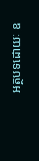អត្ថបទដោយៈ ឧ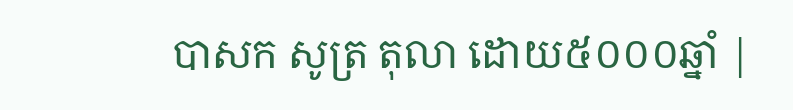បាសក សូត្រ តុលា ដោយ៥០០០ឆ្នាំ |